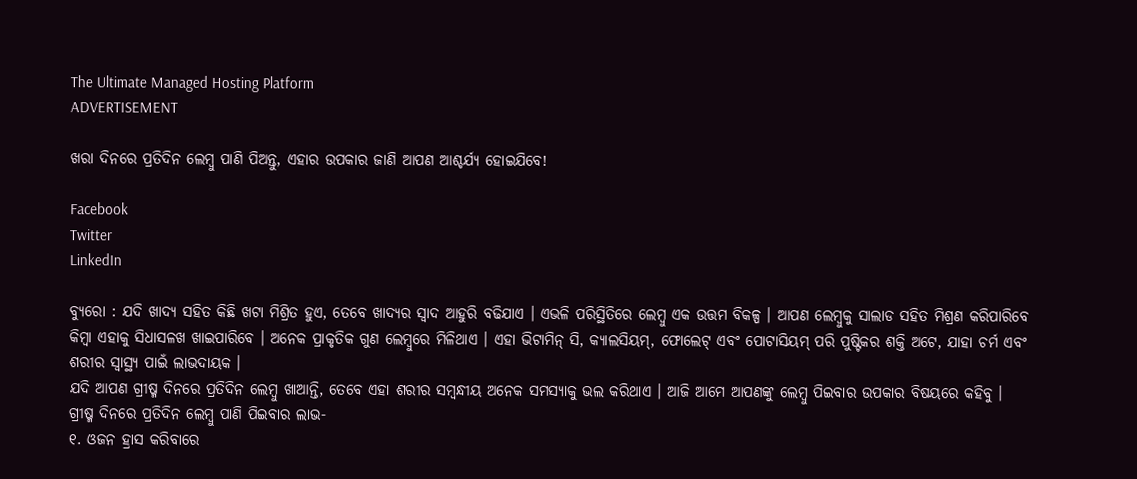The Ultimate Managed Hosting Platform
ADVERTISEMENT

ଖରା ଦିନରେ ପ୍ରତିଦିନ ଲେମ୍ବୁ ପାଣି ପିଅନ୍ତୁ, ଏହାର ଉପକାର ଜାଣି ଆପଣ ଆଶ୍ଚର୍ଯ୍ୟ ହୋଇଯିବେ!

Facebook
Twitter
LinkedIn

ବ୍ୟୁରୋ : ଯଦି ଖାଦ୍ୟ ସହିତ କିଛି ଖଟା ମିଶ୍ରିତ ହୁଏ, ତେବେ ଖାଦ୍ୟର ସ୍ୱାଦ ଆହୁରି ବଢିଯାଏ । ଏଭଳି ପରିସ୍ଥିତିରେ ଲେମ୍ବୁ ଏକ ଉତ୍ତମ ବିକଳ୍ପ । ଆପଣ ଲେମ୍ବୁକୁ ସାଲାଡ ସହିତ ମିଶ୍ରଣ କରିପାରିବେ କିମ୍ବା ଏହାକୁ ସିଧାସଳଖ ଖାଇପାରିବେ । ଅନେକ ପ୍ରାକୃତିକ ଗୁଣ ଲେମ୍ବୁରେ ମିଳିଥାଏ । ଏହା ଭିଟାମିନ୍ ସି, କ୍ୟାଲସିୟମ୍, ଫୋଲେଟ୍ ଏବଂ ପୋଟାସିୟମ୍ ପରି ପୁଷ୍ଟିକର ଶକ୍ତି ଅଟେ, ଯାହା ଚର୍ମ ଏବଂ ଶରୀର ସ୍ୱାସ୍ଥ୍ୟ ପାଇଁ ଲାଭଦାୟକ ।
ଯଦି ଆପଣ ଗ୍ରୀଷ୍ମ ଦିନରେ ପ୍ରତିଦିନ ଲେମ୍ବୁ ଖାଆନ୍ତି, ତେବେ ଏହା ଶରୀର ସମ୍ବନ୍ଧୀୟ ଅନେକ ସମସ୍ୟାକୁ ଭଲ କରିଥାଏ । ଆଜି ଆମେ ଆପଣଙ୍କୁ ଲେମ୍ବୁ ପିଇବାର ଉପକାର ବିଷୟରେ କହିବୁ ।
ଗ୍ରୀଷ୍ମ ଦିନରେ ପ୍ରତିଦିନ ଲେମ୍ବୁ ପାଣି ପିଇବାର ଲାଭ-
୧. ଓଜନ ହ୍ରାସ କରିବାରେ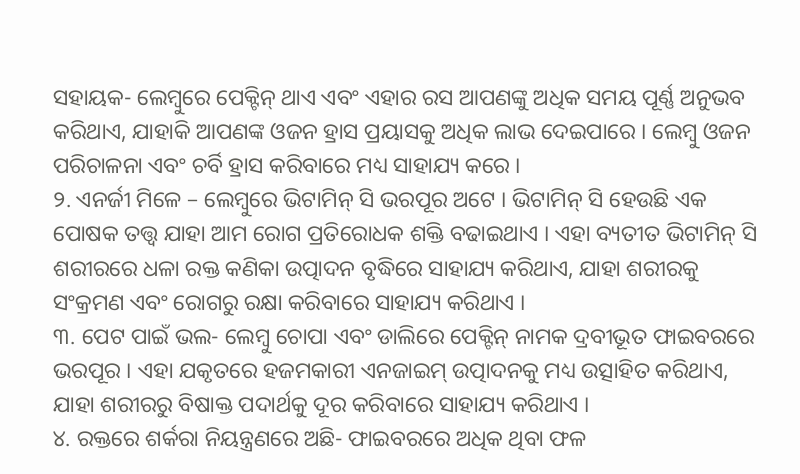ସହାୟକ- ଲେମ୍ବୁରେ ପେକ୍ଟିନ୍ ଥାଏ ଏବଂ ଏହାର ରସ ଆପଣଙ୍କୁ ଅଧିକ ସମୟ ପୂର୍ଣ୍ଣ ଅନୁଭବ କରିଥାଏ, ଯାହାକି ଆପଣଙ୍କ ଓଜନ ହ୍ରାସ ପ୍ରୟାସକୁ ଅଧିକ ଲାଭ ଦେଇପାରେ । ଲେମ୍ବୁ ଓଜନ ପରିଚାଳନା ଏବଂ ଚର୍ବି ହ୍ରାସ କରିବାରେ ମଧ୍ୟ ସାହାଯ୍ୟ କରେ ।
୨. ଏନର୍ଜୀ ମିଳେ – ଲେମ୍ବୁରେ ଭିଟାମିନ୍ ସି ଭରପୂର ଅଟେ । ଭିଟାମିନ୍ ସି ହେଉଛି ଏକ ପୋଷକ ତତ୍ତ୍ୱ ଯାହା ଆମ ରୋଗ ପ୍ରତିରୋଧକ ଶକ୍ତି ବଢାଇଥାଏ । ଏହା ବ୍ୟତୀତ ଭିଟାମିନ୍ ସି ଶରୀରରେ ଧଳା ରକ୍ତ କଣିକା ଉତ୍ପାଦନ ବୃଦ୍ଧିରେ ସାହାଯ୍ୟ କରିଥାଏ, ଯାହା ଶରୀରକୁ ସଂକ୍ରମଣ ଏବଂ ରୋଗରୁ ରକ୍ଷା କରିବାରେ ସାହାଯ୍ୟ କରିଥାଏ ।
୩. ପେଟ ପାଇଁ ଭଲ- ଲେମ୍ବୁ ଚୋପା ଏବଂ ଡାଲିରେ ପେକ୍ଟିନ୍ ନାମକ ଦ୍ରବୀଭୂତ ଫାଇବରରେ ଭରପୂର । ଏହା ଯକୃତରେ ହଜମକାରୀ ଏନଜାଇମ୍ ଉତ୍ପାଦନକୁ ମଧ୍ୟ ଉତ୍ସାହିତ କରିଥାଏ, ଯାହା ଶରୀରରୁ ବିଷାକ୍ତ ପଦାର୍ଥକୁ ଦୂର କରିବାରେ ସାହାଯ୍ୟ କରିଥାଏ ।
୪. ରକ୍ତରେ ଶର୍କରା ନିୟନ୍ତ୍ରଣରେ ଅଛି- ଫାଇବରରେ ଅଧିକ ଥିବା ଫଳ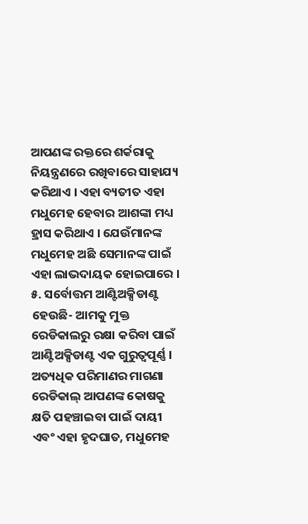ଆପଣଙ୍କ ରକ୍ତରେ ଶର୍କରାକୁ ନିୟନ୍ତ୍ରଣରେ ରଖିବାରେ ସାହାଯ୍ୟ କରିଥାଏ । ଏହା ବ୍ୟତୀତ ଏହା ମଧୁମେହ ହେବାର ଆଶଙ୍କା ମଧ୍ୟ ହ୍ରାସ କରିଥାଏ । ଯେଉଁମାନଙ୍କ ମଧୁମେହ ଅଛି ସେମାନଙ୍କ ପାଇଁ ଏହା ଲାଭଦାୟକ ହୋଇପାରେ ।
୫. ସର୍ବୋତ୍ତମ ଆଣ୍ଟିଅକ୍ସିଡାଣ୍ଟ ହେଉଛି- ଆମକୁ ମୁକ୍ତ ରେଡିକାଲରୁ ରକ୍ଷା କରିବା ପାଇଁ ଆଣ୍ଟିଅକ୍ସିଡାଣ୍ଟ ଏକ ଗୁରୁତ୍ୱପୂର୍ଣ୍ଣ । ଅତ୍ୟଧିକ ପରିମାଣର ମାଗଣା ରେଡିକାଲ୍ ଆପଣଙ୍କ କୋଷକୁ କ୍ଷତି ପହଞ୍ଚାଇବା ପାଇଁ ଦାୟୀ ଏବଂ ଏହା ହୃଦଘାତ, ମଧୁମେହ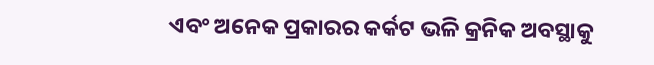ଏବଂ ଅନେକ ପ୍ରକାରର କର୍କଟ ଭଳି କ୍ରନିକ ଅବସ୍ଥାକୁ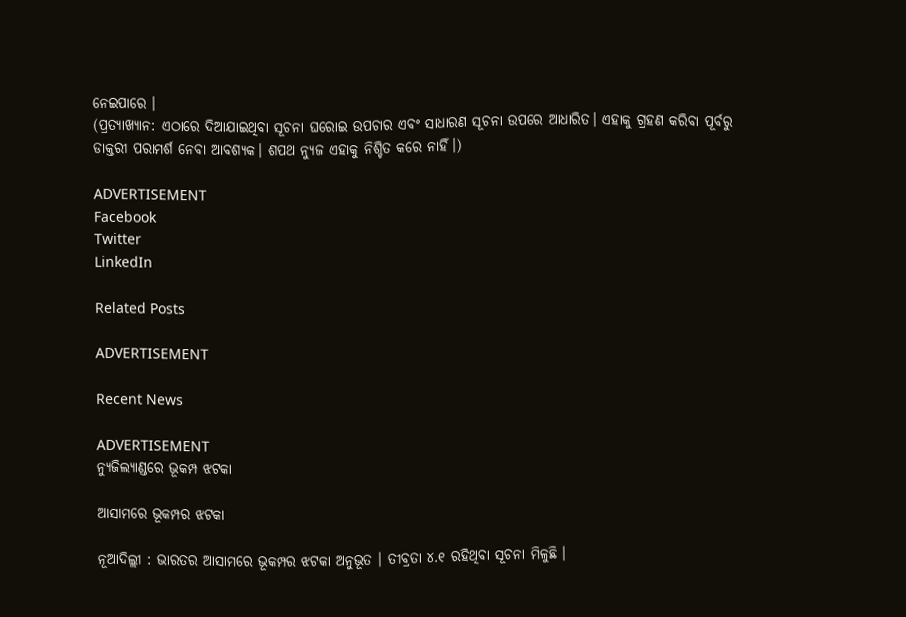ନେଇପାରେ ।
(ପ୍ରତ୍ୟାଖ୍ୟାନ: ଏଠାରେ ଦିଆଯାଇଥିବା ସୂଚନା ଘରୋଇ ଉପଚାର ଏବଂ ସାଧାରଣ ସୂଚନା ଉପରେ ଆଧାରିତ। ଏହାକୁ ଗ୍ରହଣ କରିବା ପୂର୍ବରୁ ଡାକ୍ତରୀ ପରାମର୍ଶ ନେବା ଆବଶ୍ୟକ। ଶପଥ ନ୍ୟୁଜ ଏହାକୁ ନିଶ୍ଚିତ କରେ ନାହିଁ।)

ADVERTISEMENT
Facebook
Twitter
LinkedIn

Related Posts

ADVERTISEMENT

Recent News

ADVERTISEMENT
ନ୍ୟୁଜିଲ୍ୟାଣ୍ଡରେ ଭୂକମ୍ପ ଝଟକା

ଆସାମରେ ଭୂକମ୍ପର ଝଟକା

ନୂଆଦିଲ୍ଲୀ : ଭାରତର ଆସାମରେ ଭୂକମ୍ପର ଝଟକା ଅନୁଭୂତ । ତୀବ୍ରତା ୪.୧ ରହିଥିବା ସୂଚନା ମିଳୁଛି ।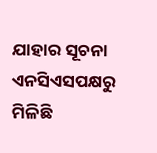ଯାହାର ସୂଚନା ଏନସିଏସପକ୍ଷରୁ ମିଳିଛି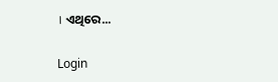। ଏଥିରେ...

Login